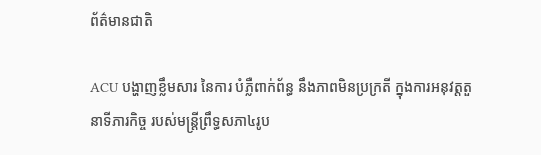ព័ត៌មានជាតិ

ACU បង្ហាញខ្លឹមសារ នៃការ បំភ្លឺពាក់ព័ន្ធ នឹងភាពមិនប្រក្រតី ក្នុងការអនុវត្តតួនាទីភារកិច្ច របស់មន្រ្តីព្រឹទ្ធសភា៤រូប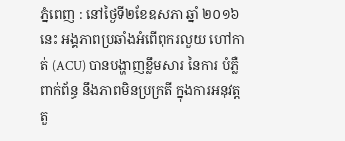ភ្នំពេញ : នៅថ្ងៃទី២ខែឧសភា ឆ្នាំ ២០១៦ នេះ អង្គភាពប្រឆាំងអំពើពុករលួយ ហៅកាត់ (ACU) បានបង្ហាញខ្លឹមសារ នៃការ បំភ្លឺពាក់ព័ន្ធ នឹងភាពមិនប្រក្រតី ក្នុងការអនុវត្តតួ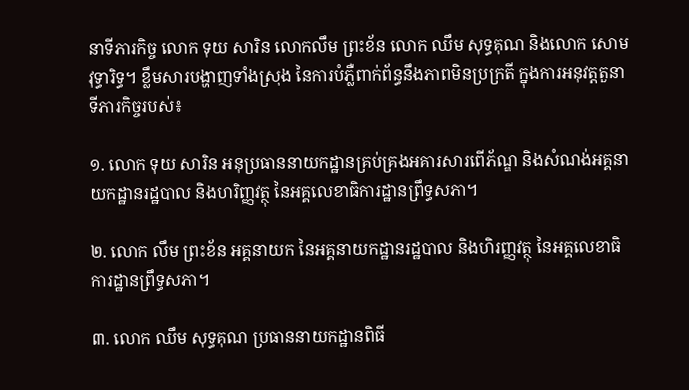នាទីភារកិច្ច លោក ទុយ សារិន លោកលឹម ព្រះខ័ន លោក ឈឹម សុទ្ធគុណ និងលោក សោម វុទ្ធារិទ្ធ។ ខ្លឹមសារបង្ហាញទាំងស្រុង នៃការបំភ្លឺពាក់ព័ន្ធនឹងភាពមិនប្រក្រតី ក្នុងការអនុវត្តតួនាទីភារកិច្ចរបស់៖

១. លោក ទុយ សារិន អនុប្រធាននាយកដ្ឋានគ្រប់គ្រងអគារសារពើភ័ណ្ឌ និងសំណង់អគ្គនាយកដ្ឋានរដ្ឋបាល និងហរិញ្ញវត្ថុ នៃអគ្គលេខាធិការដ្ឋានព្រឹទ្ធសភា។

២. លោក លឹម ព្រះខ័ន អគ្គនាយក នៃអគ្គនាយកដ្ឋានរដ្ឋបាល និងហិរញ្ញវត្ថុ នៃអគ្គលេខាធិការដ្ឋានព្រឹទ្ធសភា។

៣. លោក ឈឹម សុទ្ធគុណ ប្រធាននាយកដ្ឋានពិធី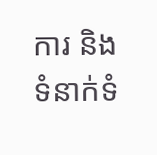ការ និងទំនាក់ទំ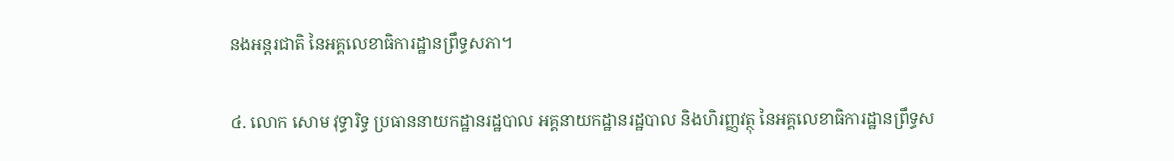នងអន្តរជាតិ នៃអគ្គលេខាធិការដ្ឋានព្រឹទ្ធសភា។

៤. លោក សោម វុទ្ធារិទ្ធ ប្រធាននាយកដ្ឋានរដ្ឋបាល អគ្គនាយកដ្ឋានរដ្ឋបាល និងហិរញ្ញវត្ថុ នៃអគ្គលេខាធិការដ្ឋានព្រឹទ្ធស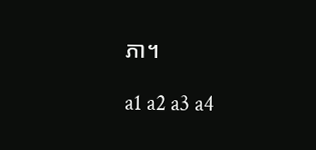ភា។

a1 a2 a3 a4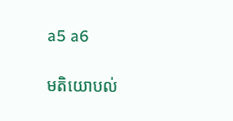a5 a6

មតិយោបល់